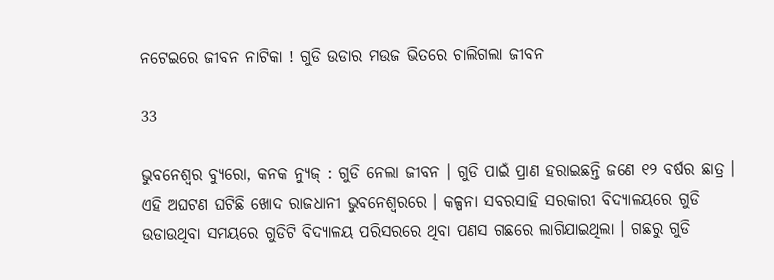ନଟେଇରେ ଜୀବନ ନାଟିକା ! ଗୁଡି ଉଡାର ମଉଜ ଭିତରେ ଚାଲିଗଲା ଜୀବନ

33

ଭୁବନେଶ୍ୱର ବ୍ୟୁରୋ, କନକ ନ୍ୟୁଜ୍ : ଗୁଡି ନେଲା ଜୀବନ । ଗୁଡି ପାଇଁ ପ୍ରାଣ ହରାଇଛନ୍ତି ଜଣେ ୧୨ ବର୍ଷର ଛାତ୍ର । ଏହି ଅଘଟଣ ଘଟିଛି ଖୋଦ ରାଜଧାନୀ ଭୁବନେଶ୍ୱରରେ । କଳ୍ପନା ସବରସାହି ସରକାରୀ ବିଦ୍ୟାଳୟରେ ଗୁଡି ଉଡାଉଥିବା ସମୟରେ ଗୁଡିଟି ବିଦ୍ୟାଳୟ ପରିସରରେ ଥିବା ପଣସ ଗଛରେ ଲାଗିଯାଇଥିଲା । ଗଛରୁ ଗୁଡି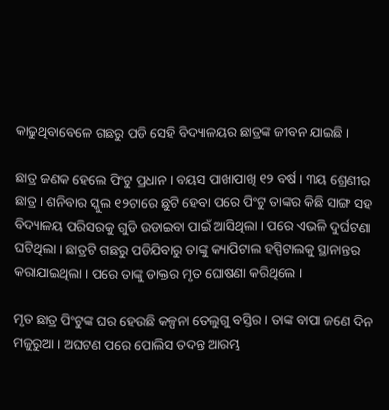କାଢୁଥିବାବେଳେ ଗଛରୁ ପଡି ସେହି ବିଦ୍ୟାଳୟର ଛାତ୍ରଙ୍କ ଜୀବନ ଯାଇଛି ।

ଛାତ୍ର ଜଣକ ହେଲେ ପିଂଟୁ ପ୍ରଧାନ । ବୟସ ପାଖାପାଖି ୧୨ ବର୍ଷ । ୩ୟ ଶ୍ରେଣୀର ଛାତ୍ର । ଶନିବାର ସ୍କୁଲ ୧୨ଟାରେ ଛୁଟି ହେବା ପରେ ପିଂଟୁ ତାଙ୍କର କିଛି ସାଙ୍ଗ ସହ ବିଦ୍ୟାଳୟ ପରିସରକୁ ଗୁଡି ଉଡାଇବା ପାଇଁ ଆସିଥିଲା । ପରେ ଏଭଳି ଦୁର୍ଘଟଣା ଘଟିଥିଲା । ଛାତ୍ରଟି ଗଛରୁ ପଡିଯିବାରୁ ତାଙ୍କୁ କ୍ୟାପିଟାଲ ହସ୍ପିଟାଲକୁ ସ୍ଥାନାନ୍ତର କରାଯାଇଥିଲା । ପରେ ତାଙ୍କୁ ଡାକ୍ତର ମୃତ ଘୋଷଣା କରିଥିଲେ ।

ମୃତ ଛାତ୍ର ପିଂଟୁଙ୍କ ଘର ହେଉଛି କଳ୍ପନା ତେଲୁଗୁ ବସ୍ତିର । ତାଙ୍କ ବାପା ଜଣେ ଦିନ ମଜୁରୁଆ । ଅଘଟଣ ପରେ ପୋଲିସ ତଦନ୍ତ ଆରମ୍ଭ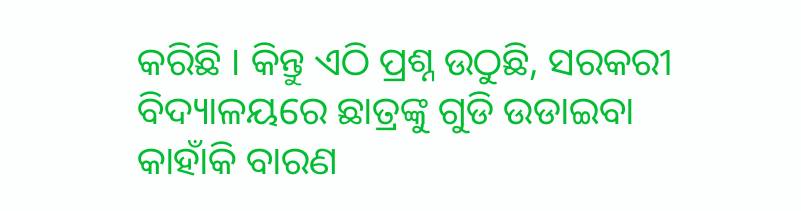କରିଛି । କିନ୍ତୁ ଏଠି ପ୍ରଶ୍ନ ଉଠୁଛି, ସରକରୀ ବିଦ୍ୟାଳୟରେ ଛାତ୍ରଙ୍କୁ ଗୁଡି ଉଡାଇବା କାହାଁକି ବାରଣ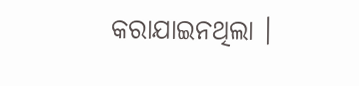କରାଯାଇନଥିଲା ।